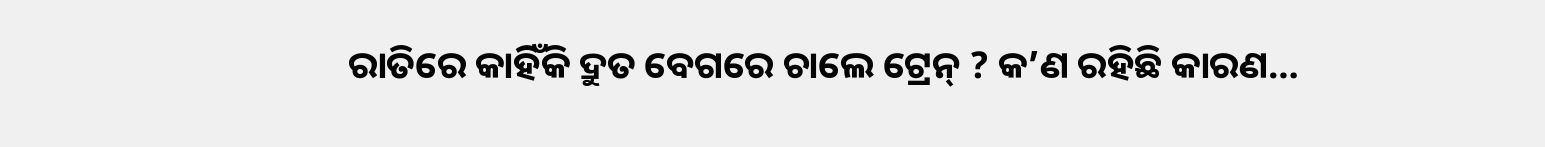ରାତିରେ କାହିଁକି ଦ୍ରୁତ ବେଗରେ ଚାଲେ ଟ୍ରେନ୍ ? କ’ଣ ରହିଛି କାରଣ…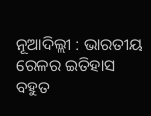ନୂଆଦିଲ୍ଲୀ : ଭାରତୀୟ ରେଳର ଇତିହାସ ବହୁତ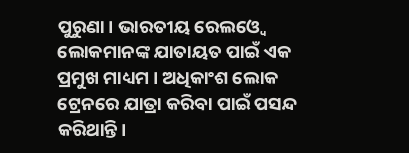ପୁରୁଣା। ଭାରତୀୟ ରେଲଓ୍ୱେ ଲୋକମାନଙ୍କ ଯାତାୟତ ପାଇଁ ଏକ ପ୍ରମୁଖ ମାଧ୍ୟମ । ଅଧିକାଂଶ ଲୋକ ଟ୍ରେନରେ ଯାତ୍ରା କରିବା ପାଇଁ ପସନ୍ଦ କରିଥାନ୍ତି।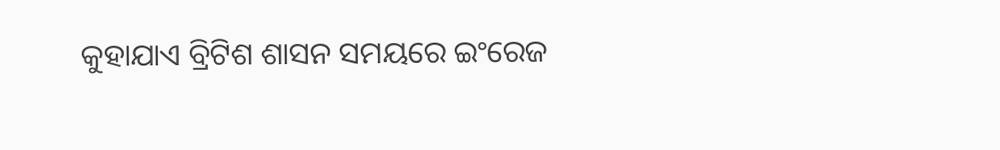କୁହାଯାଏ ବ୍ରିଟିଶ ଶାସନ ସମୟରେ ଇଂରେଜ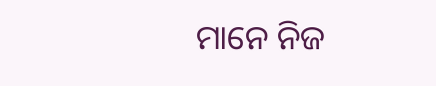ମାନେ ନିଜ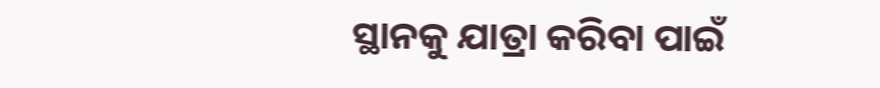ସ୍ଥାନକୁ ଯାତ୍ରା କରିବା ପାଇଁ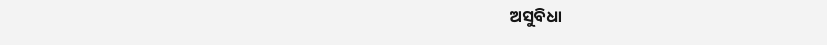ଅସୁବିଧା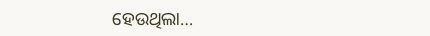ହେଉଥିଲା…